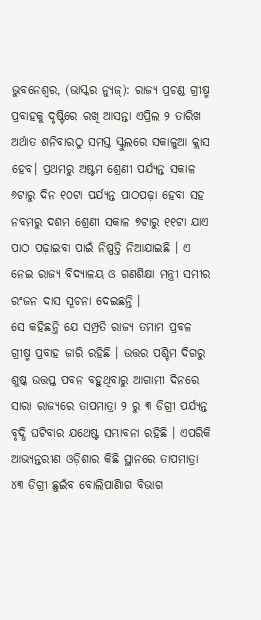ଭୁବନେଶ୍ୱର, (ଭାସ୍କର ନ୍ୟୁଜ୍): ରାଜ୍ୟ ପ୍ରଚଣ୍ଡ ଗ୍ରୀଷ୍ମ ପ୍ରବାହକୁ ଦୃଷ୍ଟିରେ ରଖି ଆସନ୍ତା ଏପ୍ରିଲ ୨ ତାରିଖ ଅର୍ଥାତ ଶନିବାରଠୁ ସମସ୍ତ ସ୍କୁଲରେ ସକାଳୁଆ କ୍ଲାସ ହେବ। ପ୍ରଥମରୁ ଅଷ୍ଟମ ଶ୍ରେଣୀ ପର୍ଯ୍ୟନ୍ତ ସକାଳ ୬ଟାରୁ ଦିନ ୧୦ଟା ପର୍ଯ୍ୟନ୍ତ ପାଠପଢ଼ା ହେବା ସହ ନବମରୁ ଦଶମ ଶ୍ରେଣୀ ସକାଳ ୭ଟାରୁ ୧୧ଟା ଯାଏ ପାଠ ପଢ଼ାଇବା ପାଇଁ ନିଷ୍ପତ୍ତି ନିଆଯାଇଛି । ଏ ନେଇ ରାଜ୍ୟ ବିଦ୍ୟାଳୟ ଓ ଗଣଶିକ୍ଷା ମନ୍ତ୍ରୀ ସମୀର ରଂଜନ ଦାସ ସୂଚନା ଦେଇଛନ୍ତି ।
ସେ କହିଛନ୍ତି ଯେ ସମ୍ପ୍ରତି ରାଜ୍ୟ ତମାମ ପ୍ରବଳ ଗ୍ରୀଷ୍ମ ପ୍ରବାହ ଜାରି ରହିଛି । ଉତ୍ତର ପଶ୍ଚିମ ଦିଗରୁ ଶୁଷ୍କ ଉତ୍ତପ୍ତ ପବନ ବହୁଥିବାରୁ ଆଗାମୀ ଦିନରେ ସାରା ରାଜ୍ୟରେ ତାପମାତ୍ରା ୨ ରୁ ୩ ଡିଗ୍ରୀ ପର୍ଯ୍ୟନ୍ତ ବୃଦ୍ଧି ଘଟିବାର ଯଥେଷ୍ଟ ସମ୍ଭାବନା ରହିଛି । ଏପରିକି ଆଭ୍ୟନ୍ତରୀଣ ଓଡ଼ିଶାର କିଛି ସ୍ଥାନରେ ତାପମାତ୍ରା ୪୩ ଡିଗ୍ରୀ ଛୁଇଁବ ବୋଲିପାଣିାଗ ବିଭାଗ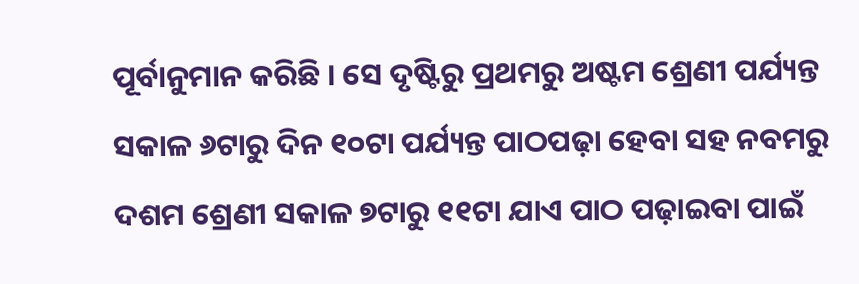ପୂର୍ବାନୁମାନ କରିଛି । ସେ ଦୃଷ୍ଟିରୁ ପ୍ରଥମରୁ ଅଷ୍ଟମ ଶ୍ରେଣୀ ପର୍ଯ୍ୟନ୍ତ ସକାଳ ୬ଟାରୁ ଦିନ ୧୦ଟା ପର୍ଯ୍ୟନ୍ତ ପାଠପଢ଼ା ହେବା ସହ ନବମରୁ ଦଶମ ଶ୍ରେଣୀ ସକାଳ ୭ଟାରୁ ୧୧ଟା ଯାଏ ପାଠ ପଢ଼ାଇବା ପାଇଁ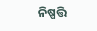ନିଷ୍ପତ୍ତି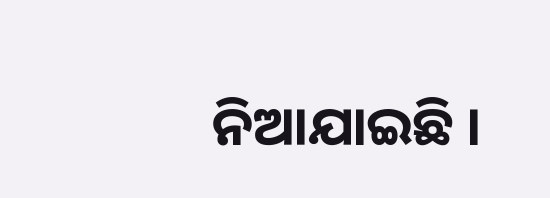ନିଆଯାଇଛି ।